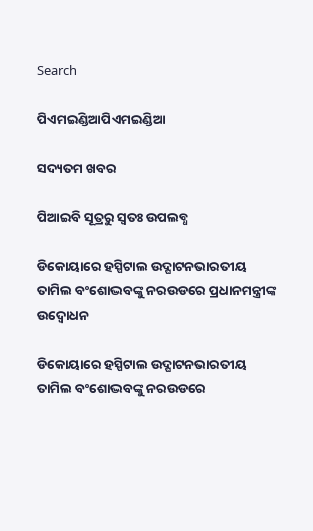Search

ପିଏମଇଣ୍ଡିଆପିଏମଇଣ୍ଡିଆ

ସଦ୍ୟତମ ଖବର

ପିଆଇବି ସୂତ୍ରରୁ ସ୍ବତଃ ଉପଲବ୍ଧ

ଡିକୋୟାରେ ହସ୍ପିଟାଲ ଉଦ୍ଘାଟନଭାରତୀୟ ତାମିଲ ବଂଶୋଦ୍ଭବଙ୍କୁ ନରଉଡରେ ପ୍ରଧାନମନ୍ତ୍ରୀଙ୍କ ଉଦ୍ବୋଧନ

ଡିକୋୟାରେ ହସ୍ପିଟାଲ ଉଦ୍ଘାଟନଭାରତୀୟ ତାମିଲ ବଂଶୋଦ୍ଭବଙ୍କୁ ନରଉଡରେ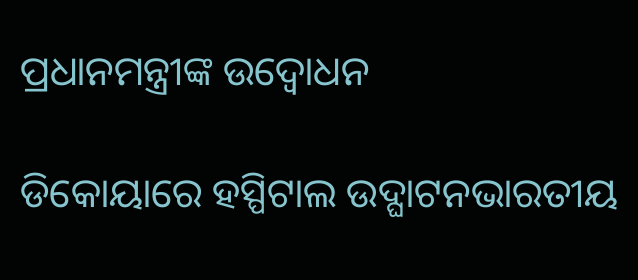ପ୍ରଧାନମନ୍ତ୍ରୀଙ୍କ ଉଦ୍ବୋଧନ

ଡିକୋୟାରେ ହସ୍ପିଟାଲ ଉଦ୍ଘାଟନଭାରତୀୟ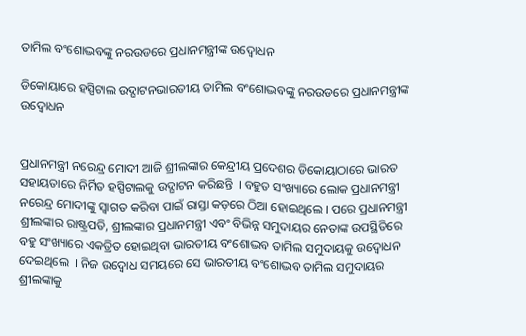ତାମିଲ ବଂଶୋଦ୍ଭବଙ୍କୁ ନରଉଡରେ ପ୍ରଧାନମନ୍ତ୍ରୀଙ୍କ ଉଦ୍ବୋଧନ

ଡିକୋୟାରେ ହସ୍ପିଟାଲ ଉଦ୍ଘାଟନଭାରତୀୟ ତାମିଲ ବଂଶୋଦ୍ଭବଙ୍କୁ ନରଉଡରେ ପ୍ରଧାନମନ୍ତ୍ରୀଙ୍କ ଉଦ୍ବୋଧନ


ପ୍ରଧାନମନ୍ତ୍ରୀ ନରେନ୍ଦ୍ର ମୋଦୀ ଆଜି ଶ୍ରୀଲଙ୍କାର କେନ୍ଦ୍ରୀୟ ପ୍ରଦେଶର ଡିକୋୟାଠାରେ ଭାରତ ସହାୟତାରେ ନିର୍ମିତ ହସ୍ପିଟାଲକୁ ଉଦ୍ଘାଟନ କରିଛନ୍ତି  । ବହୁତ ସଂଖ୍ୟାରେ ଲୋକ ପ୍ରଧାନମନ୍ତ୍ରୀ ନରେନ୍ଦ୍ର ମୋଦୀଙ୍କୁ ସ୍ୱାଗତ କରିବା ପାଇଁ ରାସ୍ତା କଡ଼ରେ ଠିଆ ହୋଇଥିଲେ । ପରେ ପ୍ରଧାନମନ୍ତ୍ରୀ ଶ୍ରୀଲଙ୍କାର ରାଷ୍ଟ୍ରପତି, ଶ୍ରୀଲଙ୍କାର ପ୍ରଧାନମନ୍ତ୍ରୀ ଏବଂ ବିଭିନ୍ନ ସମୁଦାୟର ନେତାଙ୍କ ଉପସ୍ଥିତିରେ ବହୁ ସଂଖ୍ୟାରେ ଏକତ୍ରିତ ହୋଇଥିବା ଭାରତୀୟ ବଂଶୋଦ୍ଭବ ତାମିଲ ସମୁଦାୟକୁ ଉଦ୍ବୋଧନ ଦେଇଥିଲେ  । ନିଜ ଉଦ୍ବୋଧ ସମୟରେ ସେ ଭାରତୀୟ ବଂଶୋଦ୍ଭବ ତାମିଲ ସମୁଦାୟର ଶ୍ରୀଲଙ୍କାକୁ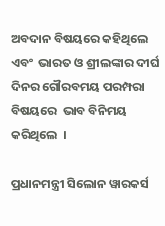ଅବଦାନ ବିଷୟରେ କହିଥିଲେ  ଏବଂ  ଭାରତ ଓ ଶ୍ରୀଲଙ୍କାର ଦୀର୍ଘ ଦିନର ଗୌରବମୟ ପରମ୍ପରା ବିଷୟରେ  ଭାବ ବିନିମୟ କରିଥିଲେ  ।

ପ୍ରଧାନମନ୍ତ୍ରୀ ସିଲୋନ ୱାରକର୍ସ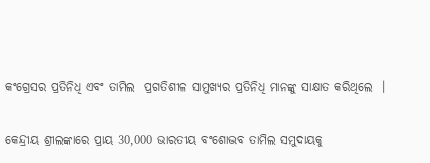କଂଗ୍ରେସର ପ୍ରତିନିଧି ଏବଂ ତାମିଲ  ପ୍ରଗତିଶୀଳ ସାମୁଖ୍ୟର ପ୍ରତିନିଧି ମାନଙ୍କୁ ସାକ୍ଷାତ କରିଥିଲେ  ।

କେନ୍ଦ୍ରୀୟ ଶ୍ରୀଲଙ୍କାରେ ପ୍ରାୟ 30,000 ଭାରତୀୟ ବଂଶୋଦ୍ଭବ ତାମିଲ ସମୁଦାୟକୁ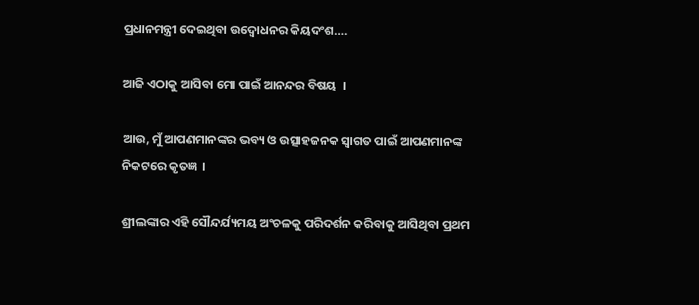ପ୍ରଧାନମନ୍ତ୍ରୀ ଦେଇଥିବା ଉଦ୍ବୋଧନର କିୟଦଂଶ….

ଆଜି ଏଠାକୁ ଆସିବା ମୋ ପାଇଁ ଆନନ୍ଦର ବିଷୟ  ।

ଆଉ, ମୁଁ ଆପଣମାନଙ୍କର ଭବ୍ୟ ଓ ଉତ୍ସାହଜନକ ସ୍ୱାଗତ ପାଇଁ ଆପଣମାନଙ୍କ ନିକଟରେ କୃତଜ୍ଞ  ।

ଶ୍ରୀଲଙ୍କାର ଏହି ସୌନ୍ଦର୍ଯ୍ୟମୟ ଅଂଚଳକୁ ପରିଦର୍ଶନ କରିବାକୁ ଆସିଥିବା ପ୍ରଥମ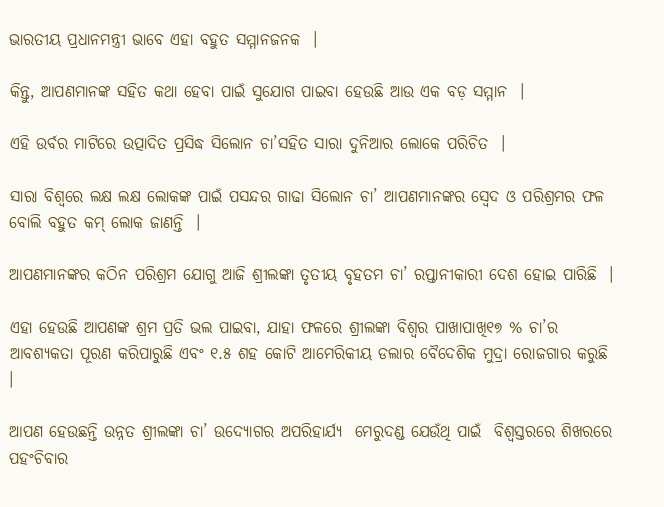ଭାରତୀୟ ପ୍ରଧାନମନ୍ତ୍ରୀ ଭାବେ ଏହା ବହୁତ ସମ୍ମାନଜନକ  ।

କିନ୍ତୁ, ଆପଣମାନଙ୍କ ସହିତ କଥା ହେବା ପାଇଁ ସୁଯୋଗ ପାଇବା ହେଉଛି ଆଉ ଏକ ବଡ଼ ସମ୍ମାନ  ।

ଏହି ଉର୍ବର ମାଟିରେ ଉତ୍ପାଦିତ ପ୍ରସିଦ୍ଧ ସିଲୋନ ଚା’ସହିତ ସାରା ଦୁନିଆର ଲୋକେ ପରିଚିତ  ।

ସାରା ବିଶ୍ୱରେ ଲକ୍ଷ ଲକ୍ଷ ଲୋକଙ୍କ ପାଇଁ ପସନ୍ଦର ଗାଢା ସିଲୋନ ଚା’ ଆପଣମାନଙ୍କର ସ୍ୱେଦ ଓ ପରିଶ୍ରମର ଫଳ ବୋଲି ବହୁତ କମ୍ ଲୋକ ଜାଣନ୍ତି  ।

ଆପଣମାନଙ୍କର କଠିନ ପରିଶ୍ରମ ଯୋଗୁ ଆଜି ଶ୍ରୀଲଙ୍କା ତୃତୀୟ ବୃହତମ ଚା’ ରପ୍ତାନୀକାରୀ ଦେଶ ହୋଇ ପାରିଛି  ।

ଏହା ହେଉଛି ଆପଣଙ୍କ ଶ୍ରମ ପ୍ରତି ଭଲ ପାଇବା, ଯାହା ଫଳରେ ଶ୍ରୀଲଙ୍କା ବିଶ୍ୱର ପାଖାପାଖି୧୭ % ଚା’ର ଆବଶ୍ୟକତା ପୂରଣ କରିପାରୁଛି ଏବଂ ୧.୫ ଶହ କୋଟି ଆମେରିକୀୟ ଡଲାର ବୈଦେଶିକ ମୁଦ୍ରା ରୋଜଗାର କରୁଛି  ।

ଆପଣ ହେଉଛନ୍ତି ଉନ୍ନତ ଶ୍ରୀଲଙ୍କା ଚା’ ଉଦ୍ୟୋଗର ଅପରିହାର୍ଯ୍ୟ  ମେରୁଦଣ୍ଡ ଯେଉଁଥି ପାଇଁ  ବିଶ୍ୱସ୍ତରରେ ଶିଖରରେ ପହଂଚିବାର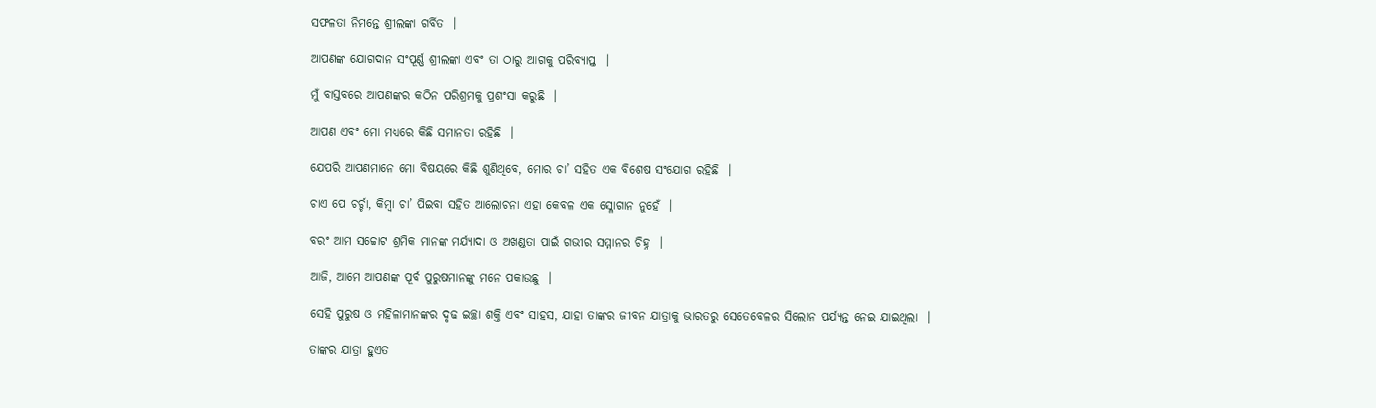ସଫଳତା ନିମନ୍ତେ ଶ୍ରୀଲଙ୍କା ଗର୍ବିତ  ।

ଆପଣଙ୍କ ଯୋଗଦାନ ସଂପୂର୍ଣ୍ଣ ଶ୍ରୀଲଙ୍କା ଏବଂ ତା ଠାରୁ ଆଗକୁ ପରିବ୍ୟାପ୍ତ  ।

ମୁଁ ବାସ୍ତବରେ ଆପଣଙ୍କର କଠିନ ପରିଶ୍ରମକୁ ପ୍ରଶଂସା କରୁଛି  ।

ଆପଣ ଏବଂ ମୋ ମଧ୍ୟରେ କିଛି ସମାନତା ରହିଛି  ।

ଯେପରି ଆପଣମାନେ ମୋ ବିଷୟରେ କିଛି ଶୁଣିଥିବେ, ମୋର ଚା’ ସହିତ ଏକ ବିଶେଷ ସଂଯୋଗ ରହିଛି  ।

ଚାଏ ପେ ଚର୍ଚ୍ଚା, କିମ୍ବା ଚା’ ପିଇବା ସହିତ ଆଲୋଚନା ଏହା କେବଳ ଏକ ସ୍ଳୋଗାନ ନୁହେଁ  ।

ବରଂ ଆମ ସଚ୍ଚୋଟ ଶ୍ରମିକ ମାନଙ୍କ ମର୍ଯ୍ୟାଦା ଓ ଅଖଣ୍ଡତା ପାଇଁ ଗଭୀର ସମ୍ମାନର ଚିହ୍ନ  ।

ଆଜି, ଆମେ ଆପଣଙ୍କ ପୂର୍ବ ପୁରୁଷମାନଙ୍କୁ ମନେ ପକାଉଛୁ  ।

ସେହି ପୁରୁଷ ଓ ମହିଳାମାନଙ୍କର ଦୃଢ ଇଚ୍ଛା ଶକ୍ତି ଏବଂ ସାହସ, ଯାହା ତାଙ୍କର ଜୀବନ ଯାତ୍ରାକୁ ଭାରତରୁ ସେତେବେଳର ସିଲୋନ ପର୍ଯ୍ୟନ୍ତ ନେଇ ଯାଇଥିଲା  ।

ତାଙ୍କର ଯାତ୍ରା ହୁଏତ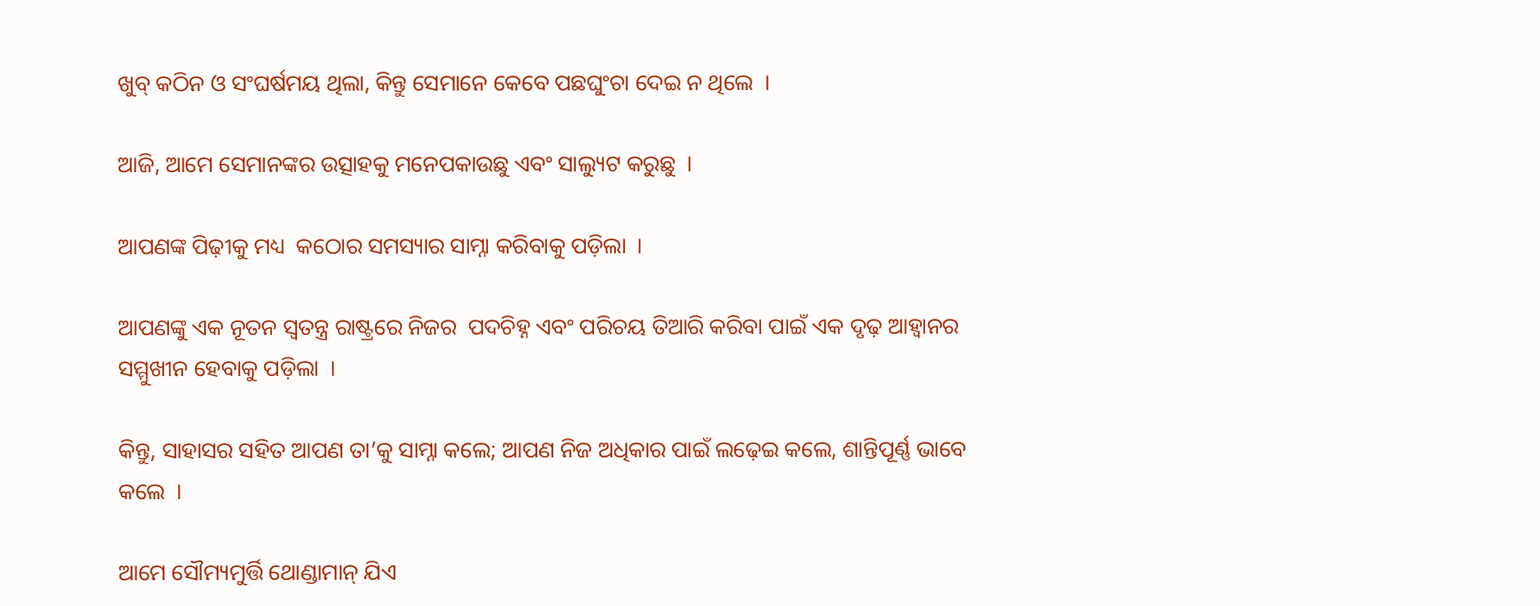ଖୁବ୍ କଠିନ ଓ ସଂଘର୍ଷମୟ ଥିଲା, କିନ୍ତୁ ସେମାନେ କେବେ ପଛଘୁଂଚା ଦେଇ ନ ଥିଲେ  ।

ଆଜି, ଆମେ ସେମାନଙ୍କର ଉତ୍ସାହକୁ ମନେପକାଉଛୁ ଏବଂ ସାଲ୍ୟୁଟ କରୁଛୁ  ।

ଆପଣଙ୍କ ପିଢ଼ୀକୁ ମଧ୍ୟ  କଠୋର ସମସ୍ୟାର ସାମ୍ନା କରିବାକୁ ପଡ଼ିଲା  ।

ଆପଣଙ୍କୁ ଏକ ନୂତନ ସ୍ୱତନ୍ତ୍ର ରାଷ୍ଟ୍ରରେ ନିଜର  ପଦଚିହ୍ନ ଏବଂ ପରିଚୟ ତିଆରି କରିବା ପାଇଁ ଏକ ଦୃଢ଼ ଆହ୍ୱାନର ସମ୍ମୁଖୀନ ହେବାକୁ ପଡ଼ିଲା  ।

କିନ୍ତୁ, ସାହାସର ସହିତ ଆପଣ ତା’କୁ ସାମ୍ନା କଲେ; ଆପଣ ନିଜ ଅଧିକାର ପାଇଁ ଲଢ଼େଇ କଲେ, ଶାନ୍ତିପୂର୍ଣ୍ଣ ଭାବେ କଲେ  ।

ଆମେ ସୌମ୍ୟମୁର୍ତ୍ତି ଥୋଣ୍ଡାମାନ୍ ଯିଏ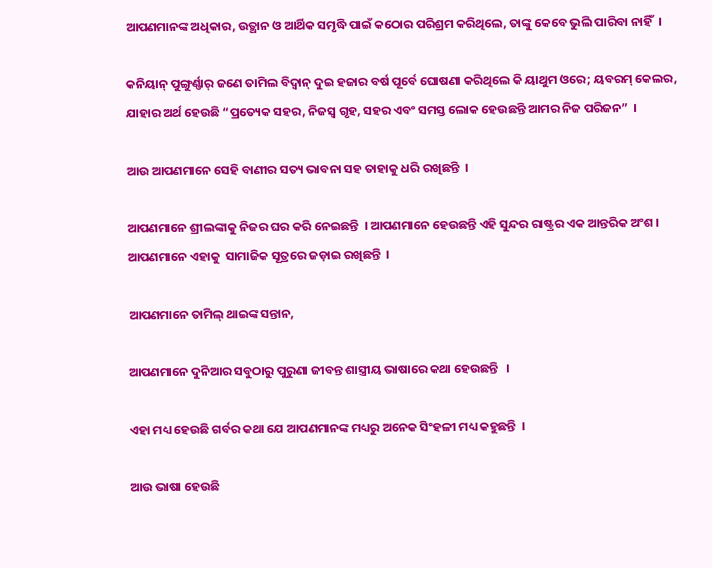ଆପଣମାନଙ୍କ ଅଧିକାର, ଉତ୍ଥାନ ଓ ଆର୍ଥିକ ସମୃଦ୍ଧି ପାଇଁ କଠୋର ପରିଶ୍ରମ କରିଥିଲେ, ତାଙ୍କୁ କେବେ ଭୁଲି ପାରିବା ନାହିଁ  ।

କନିୟାନ୍ ପୁଙ୍ଗୁର୍ଣ୍ଣାର୍ ଜଣେ ତାମିଲ ବିଦ୍ୱାନ୍ ଦୁଇ ହଜାର ବର୍ଷ ପୂର୍ବେ ଘୋଷଣା କରିଥିଲେ କି ୟାଥୁମ ଓରେ; ୟବରମ୍ କେଲର, ଯାହାର ଅର୍ଥ ହେଉଛି “ପ୍ରତ୍ୟେକ ସହର, ନିଜସ୍ୱ ଗୃହ, ସହର ଏବଂ ସମସ୍ତ ଲୋକ ହେଉଛନ୍ତି ଆମର ନିଜ ପରିଜନ”  ।

ଆଉ ଆପଣମାନେ ସେହି ବାଣୀର ସତ୍ୟ ଭାବନା ସହ ତାହାକୁ ଧରି ରଖିଛନ୍ତି  ।

ଆପଣମାନେ ଶ୍ରୀଲଙ୍କାକୁ ନିଜର ଘର କରି ନେଇଛନ୍ତି  । ଆପଣମାନେ ହେଉଛନ୍ତି ଏହି ସୁନ୍ଦର ରାଷ୍ଟ୍ରର ଏକ ଆନ୍ତରିକ ଅଂଶ । ଆପଣମାନେ ଏହାକୁ  ସାମାଜିକ ସୂତ୍ରରେ ଜଡ଼ାଇ ରଖିଛନ୍ତି  ।

ଆପଣମାନେ ତାମିଲ୍ ଥାଇଙ୍କ ସନ୍ତାନ,

ଆପଣମାନେ ଦୁନିଆର ସବୁଠାରୁ ପୁରୁଣା ଜୀବନ୍ତ ଶାସ୍ତ୍ରୀୟ ଭାଷାରେ କଥା ହେଉଛନ୍ତି   ।

ଏହା ମଧ୍ୟ ହେଉଛି ଗର୍ବର କଥା ଯେ ଆପଣମାନଙ୍କ ମଧ୍ୟରୁ ଅନେକ ସିଂହଳୀ ମଧ୍ୟ କହୁଛନ୍ତି  ।

ଆଉ ଭାଷା ହେଉଛି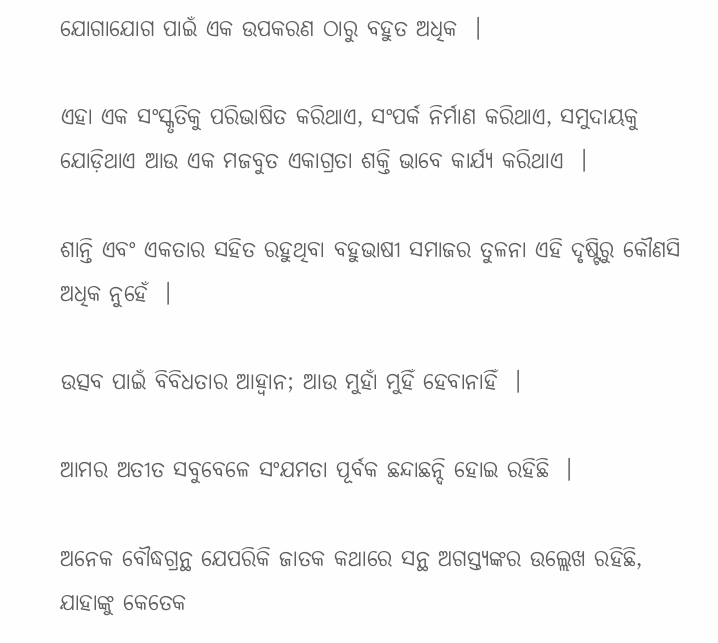ଯୋଗାଯୋଗ ପାଇଁ ଏକ ଉପକରଣ ଠାରୁ ବହୁତ ଅଧିକ  ।

ଏହା ଏକ ସଂସ୍କୃତିକୁ ପରିଭାଷିତ କରିଥାଏ, ସଂପର୍କ ନିର୍ମାଣ କରିଥାଏ, ସମୁଦାୟକୁ ଯୋଡ଼ିଥାଏ ଆଉ ଏକ ମଜବୁତ ଏକାଗ୍ରତା ଶକ୍ତି ଭାବେ କାର୍ଯ୍ୟ କରିଥାଏ  ।

ଶାନ୍ତି ଏବଂ ଏକତାର ସହିତ ରହୁଥିବା ବହୁଭାଷୀ ସମାଜର ତୁଳନା ଏହି ଦୃଷ୍ଟିରୁ କୌଣସି ଅଧିକ ନୁହେଁ  ।

ଉତ୍ସବ ପାଇଁ ବିବିଧତାର ଆହ୍ୱାନ; ଆଉ ମୁହାଁ ମୁହିଁ ହେବାନାହିଁ  ।

ଆମର ଅତୀତ ସବୁବେଳେ ସଂଯମତା ପୂର୍ବକ ଛନ୍ଦାଛନ୍ଦି ହୋଇ ରହିଛି  ।

ଅନେକ ବୌଦ୍ଧଗ୍ରନ୍ଥ ଯେପରିକି ଜାତକ କଥାରେ ସନ୍ଥ ଅଗସ୍ତ୍ୟଙ୍କର ଉଲ୍ଲେଖ ରହିଛି, ଯାହାଙ୍କୁ କେତେକ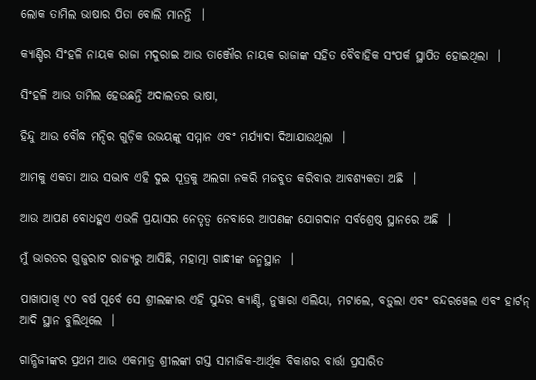ଲୋକ ତାମିଲ ଭାଷାର ପିତା ବୋଲି ମାନନ୍ତି  ।

କ୍ୟାଣ୍ଡିର ସିଂହଳି ନାୟକ ରାଜା ମଦୁରାଇ ଆଉ ତାଞ୍ଜୌର ନାୟକ ରାଜାଙ୍କ ସହିତ ବୈବାହିକ ସଂପର୍କ ସ୍ଥାପିତ ହୋଇଥିଲା  ।

ସିଂହଳି ଆଉ ତାମିଲ ହେଉଛନ୍ତି ଅଦାଲତର ଭାଷା,

ହିନ୍ଦୁ ଆଉ ବୌଦ୍ଧ ମନ୍ଦିର ଗୁଡ଼ିକ ଉଭୟଙ୍କୁ ସମ୍ମାନ ଏବଂ ମର୍ଯ୍ୟାଦା ଦିଆଯାଉଥିଲା  ।

ଆମକୁ ଏକତା ଆଉ ସଦ୍ଭାବ ଏହି ଦୁଇ ସୂତ୍ରକୁ ଅଲଗା ନକରି ମଜବୁତ କରିବାର ଆବଶ୍ୟକତା ଅଛି  ।

ଆଉ ଆପଣ ବୋଧହୁଏ ଏଭଳି ପ୍ରୟାସର ନେତୃତ୍ୱ ନେବାରେ ଆପଣଙ୍କ ଯୋଗଦାନ ସର୍ବଶ୍ରେଷ୍ଠ ସ୍ଥାନରେ ଅଛି  ।

ମୁଁ ଭାରତର ଗୁଜୁରାଟ ରାଜ୍ୟରୁ ଆସିଛି, ମହାତ୍ମା ଗାନ୍ଧୀଙ୍କ ଜନ୍ମସ୍ଥାନ  ।

ପାଖାପାଖି ୯୦ ବର୍ଷ ପୂର୍ବେ ସେ ଶ୍ରୀଲଙ୍କାର ଏହି ସୁନ୍ଦର କ୍ୟାଣ୍ଡି, ନୁୱାରା ଏଲିୟା, ମଟାଲେ, ବଡ଼ୁଲା ଏବଂ ବନ୍ଦରୱେଲ ଏବଂ ହାର୍ଟନ୍ ଆଦି ସ୍ଥାନ ବୁଲିଥିଲେ  ।

ଗାନ୍ଧିଜୀଙ୍କର ପ୍ରଥମ ଆଉ ଏକମାତ୍ର ଶ୍ରୀଲଙ୍କା ଗସ୍ତ ସାମାଜିକ-ଆର୍ଥିକ ବିକାଶର ବାର୍ତ୍ତା ପ୍ରସାରିତ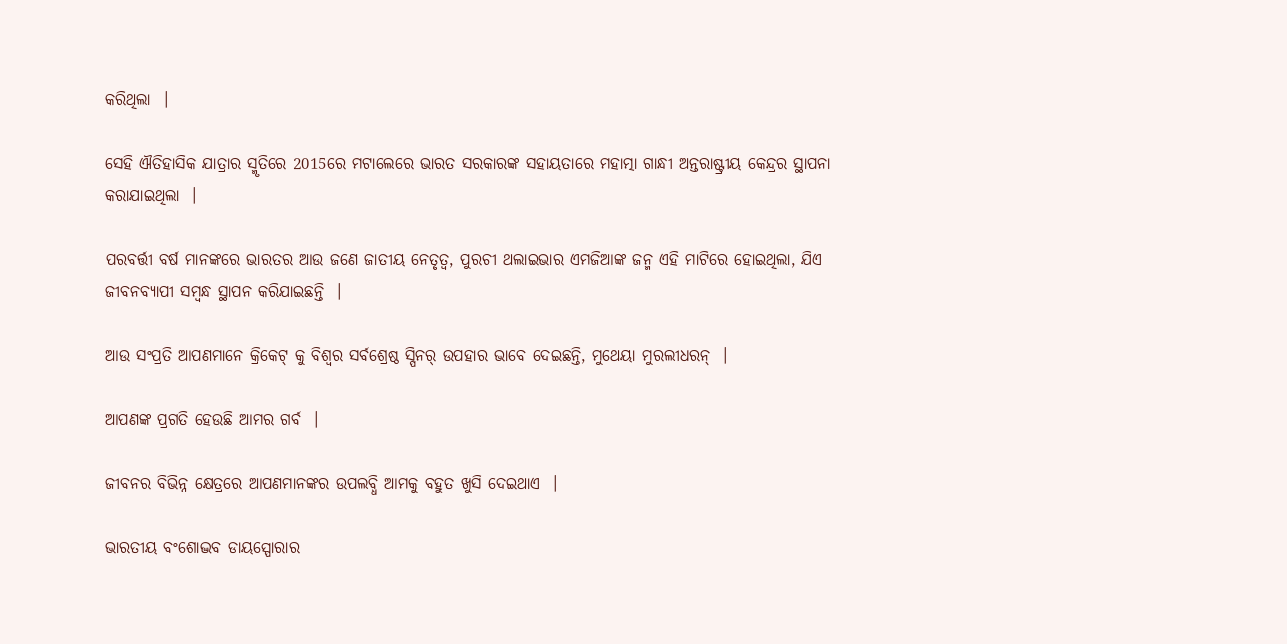କରିଥିଲା  ।

ସେହି ଐତିହାସିକ ଯାତ୍ରାର ସ୍ମୃତିରେ 2015ରେ ମଟାଲେରେ ଭାରତ ସରକାରଙ୍କ ସହାୟତାରେ ମହାତ୍ମା ଗାନ୍ଧୀ ଅନ୍ତରାଷ୍ଟ୍ରୀୟ କେନ୍ଦ୍ରର ସ୍ଥାପନା କରାଯାଇଥିଲା  ।

ପରବର୍ତ୍ତୀ ବର୍ଷ ମାନଙ୍କରେ ଭାରତର ଆଉ ଜଣେ ଜାତୀୟ ନେତୃତ୍ୱ, ପୁରଚୀ ଥଲାଇଭାର ଏମଜିଆଙ୍କ ଜନ୍ମ ଏହି ମାଟିରେ ହୋଇଥିଲା, ଯିଏ ଜୀବନବ୍ୟାପୀ ସମ୍ବନ୍ଧ ସ୍ଥାପନ କରିଯାଇଛନ୍ତି  ।

ଆଉ ସଂପ୍ରତି ଆପଣମାନେ କ୍ରିକେଟ୍ କୁ ବିଶ୍ୱର ସର୍ବଶ୍ରେଷ୍ଠ ସ୍ପିନର୍ ଉପହାର ଭାବେ ଦେଇଛନ୍ତି, ମୁଥେୟା ମୁରଲୀଧରନ୍  ।

ଆପଣଙ୍କ ପ୍ରଗତି ହେଉଛି ଆମର ଗର୍ବ  ।

ଜୀବନର ବିଭିନ୍ନ କ୍ଷେତ୍ରରେ ଆପଣମାନଙ୍କର ଉପଲବ୍ଧି ଆମକୁ ବହୁତ ଖୁସି ଦେଇଥାଏ  ।

ଭାରତୀୟ ବଂଶୋଦ୍ଭବ ଡାୟସ୍ପୋରାର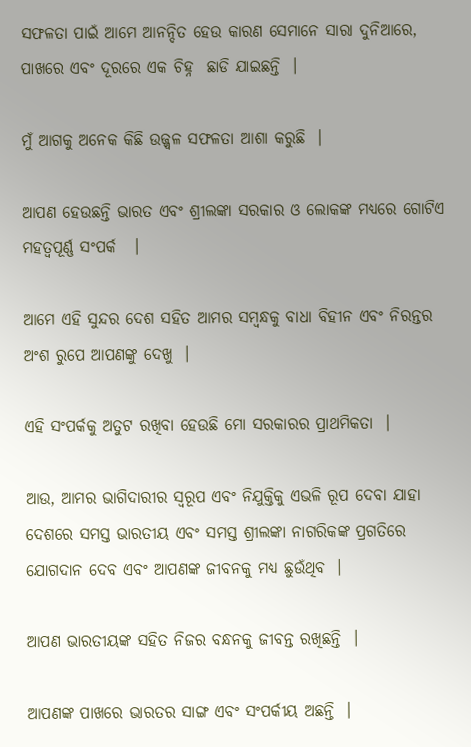ସଫଳତା ପାଇଁ ଆମେ ଆନନ୍ଦିତ ହେଉ କାରଣ ସେମାନେ ସାରା ଦୁନିଆରେ, ପାଖରେ ଏବଂ ଦୂରରେ ଏକ ଚିହ୍ନ  ଛାଡି ଯାଇଛନ୍ତି  ।

ମୁଁ ଆଗକୁ ଅନେକ କିଛି ଉଜ୍ଜ୍ୱଳ ସଫଳତା ଆଶା କରୁଛି  ।

ଆପଣ ହେଉଛନ୍ତି ଭାରତ ଏବଂ ଶ୍ରୀଲଙ୍କା ସରକାର ଓ ଲୋକଙ୍କ ମଧ୍ୟରେ ଗୋଟିଏ ମହତ୍ୱପୂର୍ଣ୍ଣ ସଂପର୍କ   ।

ଆମେ ଏହି ସୁନ୍ଦର ଦେଶ ସହିତ ଆମର ସମ୍ବନ୍ଧକୁ ବାଧା ବିହୀନ ଏବଂ ନିରନ୍ତର ଅଂଶ ରୁପେ ଆପଣଙ୍କୁ ଦେଖୁ  ।

ଏହି ସଂପର୍କକୁ ଅତୁଟ ରଖିବା ହେଉଛି ମୋ ସରକାରର ପ୍ରାଥମିକତା  ।

ଆଉ, ଆମର ଭାଗିଦାରୀର ସ୍ୱରୂପ ଏବଂ ନିଯୁକ୍ତିକୁ ଏଭଳି ରୂପ ଦେବା ଯାହା ଦେଶରେ ସମସ୍ତ ଭାରତୀୟ ଏବଂ ସମସ୍ତ ଶ୍ରୀଲଙ୍କା ନାଗରିକଙ୍କ ପ୍ରଗତିରେ ଯୋଗଦାନ ଦେବ ଏବଂ ଆପଣଙ୍କ ଜୀବନକୁ ମଧ୍ୟ ଛୁଉଁଥିବ  ।

ଆପଣ ଭାରତୀୟଙ୍କ ସହିତ ନିଜର ବନ୍ଧନକୁ ଜୀବନ୍ତ ରଖିଛନ୍ତି  ।

ଆପଣଙ୍କ ପାଖରେ ଭାରତର ସାଙ୍ଗ ଏବଂ ସଂପର୍କୀୟ ଅଛନ୍ତି  ।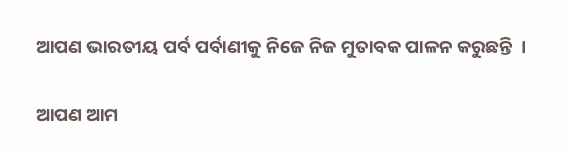ଆପଣ ଭାରତୀୟ ପର୍ବ ପର୍ବାଣୀକୁ ନିଜେ ନିଜ ମୁତାବକ ପାଳନ କରୁଛନ୍ତି  ।

ଆପଣ ଆମ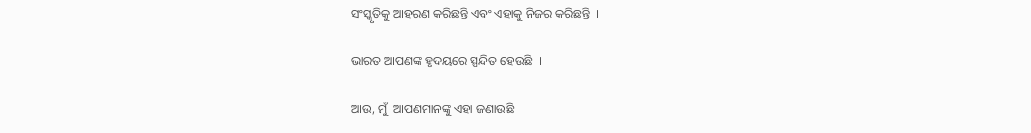ସଂସ୍କୃତିକୁ ଆହରଣ କରିଛନ୍ତି ଏବଂ ଏହାକୁ ନିଜର କରିଛନ୍ତି  ।

ଭାରତ ଆପଣଙ୍କ ହୃଦୟରେ ସ୍ପନ୍ଦିତ ହେଉଛି  ।

ଆଉ, ମୁଁ  ଆପଣମାନଙ୍କୁ ଏହା ଜଣାଉଛି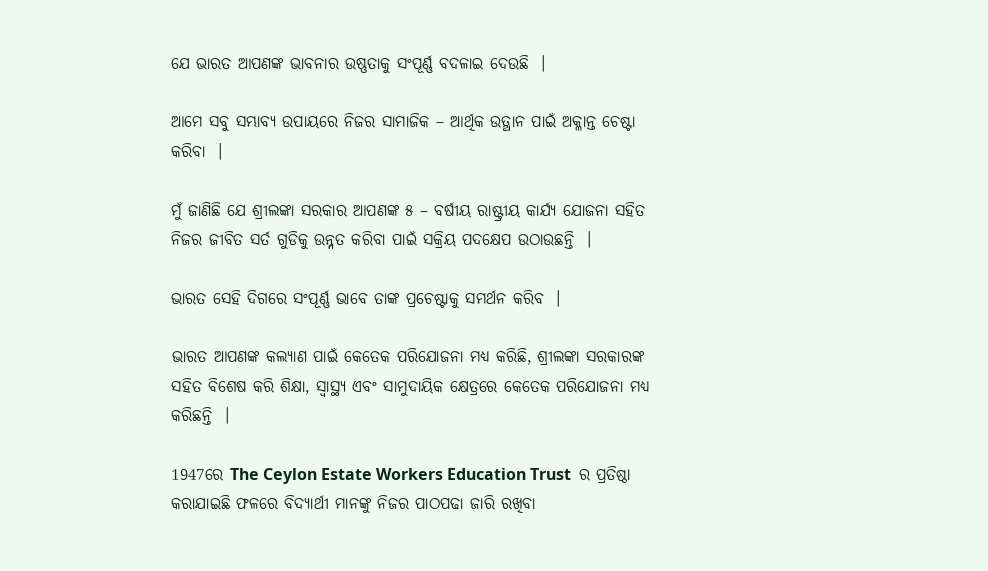ଯେ ଭାରତ ଆପଣଙ୍କ ଭାବନାର ଉଷ୍ଣତାକୁ ସଂପୂର୍ଣ୍ଣ ବଦଳାଇ ଦେଉଛି  ।

ଆମେ ସବୁ ସମ୍ଭାବ୍ୟ ଉପାୟରେ ନିଜର ସାମାଜିକ – ଆର୍ଥିକ ଉତ୍ଥାନ ପାଇଁ ଅକ୍ଳାନ୍ତ ଚେଷ୍ଟା କରିବା  ।

ମୁଁ ଜାଣିଛି ଯେ ଶ୍ରୀଲଙ୍କା ସରକାର ଆପଣଙ୍କ ୫ – ବର୍ଷୀୟ ରାଷ୍ଟ୍ରୀୟ କାର୍ଯ୍ୟ ଯୋଜନା ସହିତ  ନିଜର ଜୀବିତ ସର୍ତ ଗୁଡିକୁ ଉନ୍ନ୍ନତ କରିବା ପାଇଁ ସକ୍ରିୟ ପଦକ୍ଷେପ ଉଠାଉଛନ୍ତି  ।

ଭାରତ ସେହି ଦିଗରେ ସଂପୂର୍ଣ୍ଣ ଭାବେ ତାଙ୍କ ପ୍ରଚେଷ୍ଟାକୁ ସମର୍ଥନ କରିବ  ।

ଭାରତ ଆପଣଙ୍କ କଲ୍ୟାଣ ପାଇଁ କେତେକ ପରିଯୋଜନା ମଧ୍ୟ କରିଛି, ଶ୍ରୀଲଙ୍କା ସରକାରଙ୍କ ସହିତ ବିଶେଷ କରି ଶିକ୍ଷା, ସ୍ୱାସ୍ଥ୍ୟ ଏବଂ ସାମୁଦାୟିକ କ୍ଷେତ୍ରରେ କେତେକ ପରିଯୋଜନା ମଧ୍ୟ କରିଛନ୍ତି  ।

1947ରେ The Ceylon Estate Workers Education Trust  ର ପ୍ରତିଷ୍ଠା କରାଯାଇଛି ଫଳରେ ବିଦ୍ୟାର୍ଥୀ ମାନଙ୍କୁ ନିଜର ପାଠପଢା ଜାରି ରଖିବା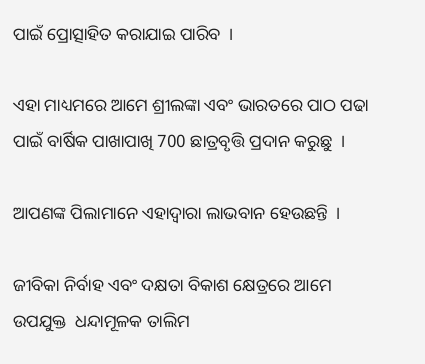ପାଇଁ ପ୍ରୋତ୍ସାହିତ କରାଯାଇ ପାରିବ  ।

ଏହା ମାଧ୍ୟମରେ ଆମେ ଶ୍ରୀଲଙ୍କା ଏବଂ ଭାରତରେ ପାଠ ପଢା ପାଇଁ ବାର୍ଷିକ ପାଖାପାଖି 700 ଛାତ୍ରବୃତ୍ତି ପ୍ରଦାନ କରୁଛୁ  ।

ଆପଣଙ୍କ ପିଲାମାନେ ଏହାଦ୍ୱାରା ଲାଭବାନ ହେଉଛନ୍ତି  ।

ଜୀବିକା ନିର୍ବାହ ଏବଂ ଦକ୍ଷତା ବିକାଶ କ୍ଷେତ୍ରରେ ଆମେ ଉପଯୁକ୍ତ  ଧନ୍ଦାମୂଳକ ତାଲିମ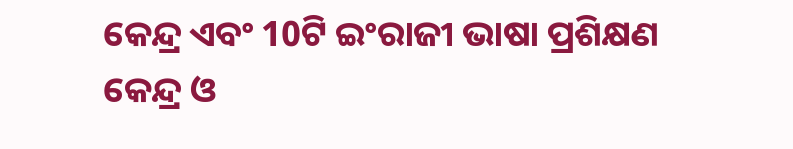କେନ୍ଦ୍ର ଏବଂ 10ଟି ଇଂରାଜୀ ଭାଷା ପ୍ରଶିକ୍ଷଣ କେନ୍ଦ୍ର ଓ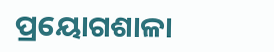ପ୍ରୟୋଗଶାଳା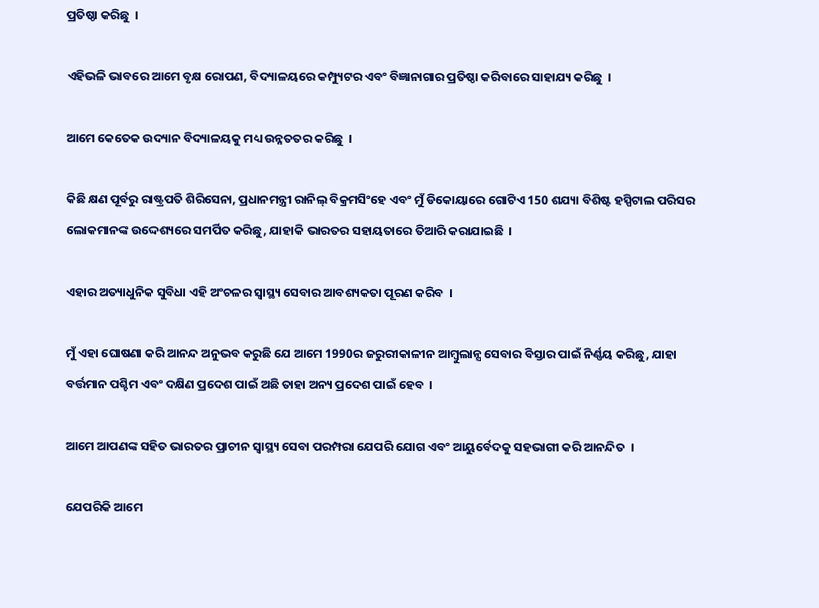ପ୍ରତିଷ୍ଠା କରିଛୁ  ।

ଏହିଭଳି ଭାବରେ ଆମେ ବୃକ୍ଷ ରୋପଣ, ବିଦ୍ୟାଳୟରେ କମ୍ପ୍ୟୁଟର ଏବଂ ବିଜ୍ଞାନାଗାର ପ୍ରତିଷ୍ଠା କରିବାରେ ସାହାଯ୍ୟ କରିଛୁ  ।

ଆମେ କେତେକ ଉଦ୍ୟାନ ବିଦ୍ୟାଳୟକୁ ମଧ୍ୟ ଉନ୍ନତତର କରିଛୁ  ।

କିଛି କ୍ଷଣ ପୂର୍ବରୁ ରାଷ୍ଟ୍ରପତି ଶିରିସେନା, ପ୍ରଧାନମନ୍ତ୍ରୀ ରାନିଲ୍ ବିକ୍ରମସିଂହେ ଏବଂ ମୁଁ ଡିକୋୟାରେ ଗୋଟିଏ 150 ଶଯ୍ୟା ବିଶିଷ୍ଟ ହସ୍ପିଟାଲ ପରିସର ଲୋକମାନଙ୍କ ଉଦ୍ଦେଶ୍ୟରେ ସମର୍ପିତ କରିଛୁ, ଯାହାକି ଭାରତର ସହାୟତାରେ ତିଆରି କରାଯାଇଛି  ।

ଏହାର ଅତ୍ୟାଧୁନିକ ସୁବିଧା ଏହି ଅଂଚଳର ସ୍ୱାସ୍ଥ୍ୟ ସେବାର ଆବଶ୍ୟକତା ପୂରଣ କରିବ  ।

ମୁଁ ଏହା ଘୋଷଣା କରି ଆନନ୍ଦ ଅନୁଭବ କରୁଛି ଯେ ଆମେ 1990ର ଜରୁରୀକାଳୀନ ଆମ୍ବୁଲାନ୍ସ ସେବାର ବିସ୍ତାର ପାଇଁ ନିର୍ଣ୍ଣୟ କରିଛୁ, ଯାହା ବର୍ତ୍ତମାନ ପଶ୍ଚିମ ଏବଂ ଦକ୍ଷିଣ ପ୍ରଦେଶ ପାଇଁ ଅଛି ତାହା ଅନ୍ୟ ପ୍ରଦେଶ ପାଇଁ ହେବ  ।

ଆମେ ଆପଣଙ୍କ ସହିତ ଭାରତର ପ୍ରାଚୀନ ସ୍ୱାସ୍ଥ୍ୟ ସେବା ପରମ୍ପରା ଯେପରି ଯୋଗ ଏବଂ ଆୟୁର୍ବେଦକୁ ସହଭାଗୀ କରି ଆନନ୍ଦିତ  ।

ଯେପରିକି ଆମେ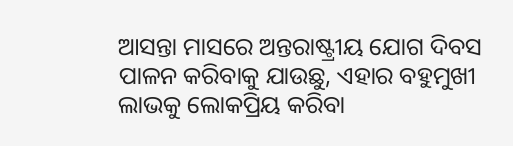ଆସନ୍ତା ମାସରେ ଅନ୍ତରାଷ୍ଟ୍ରୀୟ ଯୋଗ ଦିବସ ପାଳନ କରିବାକୁ ଯାଉଛୁ, ଏହାର ବହୁମୁଖୀ ଲାଭକୁ ଲୋକପ୍ରିୟ କରିବା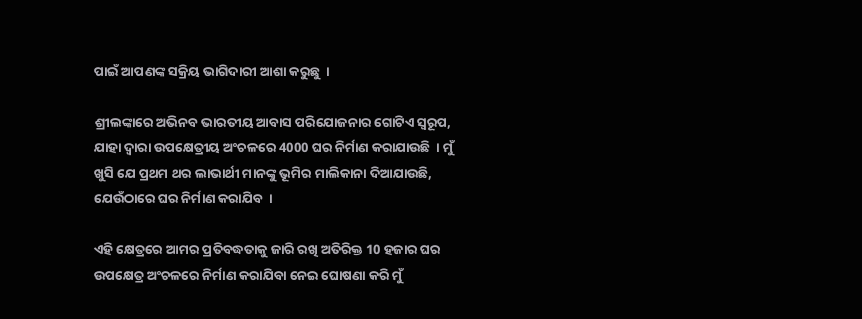ପାଇଁ ଆପଣଙ୍କ ସକ୍ରିୟ ଭାଗିଦାରୀ ଆଶା କରୁଛୁ  ।

ଶ୍ରୀଲଙ୍କାରେ ଅଭିନବ ଭାରତୀୟ ଆବାସ ପରିଯୋଜନାର ଗୋଟିଏ ସ୍ୱରୂପ, ଯାହା ଦ୍ୱାରା ଉପକ୍ଷେତ୍ରୀୟ ଅଂଚଳରେ 4000 ଘର ନିର୍ମାଣ କରାଯାଉଛି  । ମୁଁ ଖୁସି ଯେ ପ୍ରଥମ ଥର ଲାଭାର୍ଥୀ ମାନଙ୍କୁ ଭୂମିର ମାଲିକାନା ଦିଆଯାଉଛି, ଯେଉଁଠାରେ ଘର ନିର୍ମାଣ କରାଯିବ  ।

ଏହି କ୍ଷେତ୍ରରେ ଆମର ପ୍ରତିବଦ୍ଧତାକୁ ଜାରି ରଖି ଅତିରିକ୍ତ 10 ହଜାର ଘର ଉପକ୍ଷେତ୍ର ଅଂଚଳରେ ନିର୍ମାଣ କରାଯିବା ନେଇ ଘୋଷଣା କରି ମୁଁ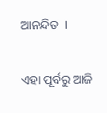ଆନନ୍ଦିତ  ।

ଏହା ପୂର୍ବରୁ ଆଜି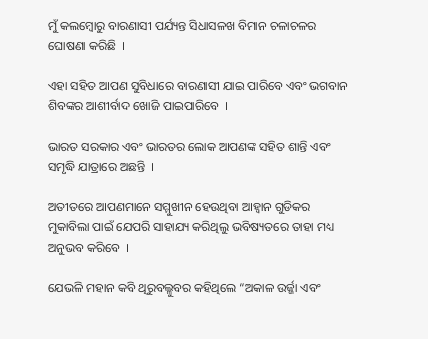ମୁଁ କଲମ୍ବୋରୁ ବାରଣାସୀ ପର୍ଯ୍ୟନ୍ତ ସିଧାସଳଖ ବିମାନ ଚଳାଚଳର ଘୋଷଣା କରିଛି  ।

ଏହା ସହିତ ଆପଣ ସୁବିଧାରେ ବାରଣାସୀ ଯାଇ ପାରିବେ ଏବଂ ଭଗବାନ ଶିବଙ୍କର ଆଶୀର୍ବାଦ ଖୋଜି ପାଇପାରିବେ  ।

ଭାରତ ସରକାର ଏବଂ ଭାରତର ଲୋକ ଆପଣଙ୍କ ସହିତ ଶାନ୍ତି ଏବଂ ସମୃଦ୍ଧି ଯାତ୍ରାରେ ଅଛନ୍ତି  ।

ଅତୀତରେ ଆପଣମାନେ ସମ୍ମୁଖୀନ ହେଉଥିବା ଆହ୍ୱାନ ଗୁଡିକର ମୁକାବିଲା ପାଇଁ ଯେପରି ସାହାଯ୍ୟ କରିଥିଲୁ ଭବିଷ୍ୟତରେ ତାହା ମଧ୍ୟ ଅନୁଭବ କରିବେ  ।

ଯେଭଳି ମହାନ କବି ଥିରୁବଲ୍ଳୁବର କହିଥିଲେ “ଅକାଳ ଉର୍ଜ୍ଜା ଏବଂ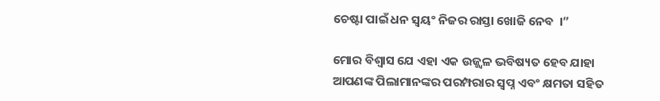ଚେଷ୍ଟା ପାଇଁ ଧନ ସ୍ୱୟଂ ନିଜର ରାସ୍ତା ଖୋଜି ନେବ  ।”

ମୋର ବିଶ୍ୱାସ ଯେ ଏହା ଏକ ଉଜ୍ଜ୍ୱଳ ଭବିଷ୍ୟତ ହେବ ଯାହା ଆପଣଙ୍କ ପିଲାମାନଙ୍କର ପରମ୍ପରାର ସ୍ୱପ୍ନ ଏବଂ କ୍ଷମତା ସହିତ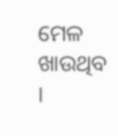ମେଳ ଖାଉଥିବ  ।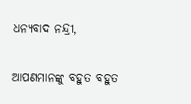ଧନ୍ୟବାଦ ନନ୍ଦ୍ରୀ,

ଆପଣମାନଙ୍କୁ ବହୁତ ବହୁତ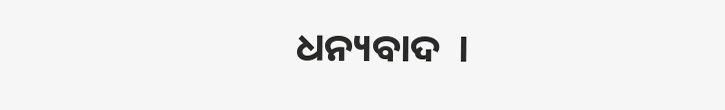ଧନ୍ୟବାଦ  ।